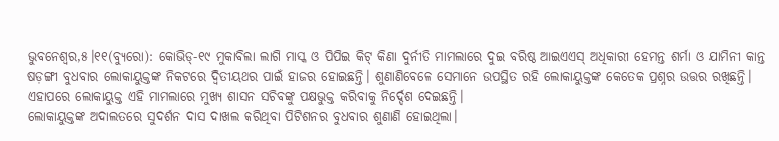ଭୁବନେଶ୍ୱର,୫।୧୧(ବ୍ୟୁରୋ): କୋଭିଡ୍-୧୯ ମୁକାବିଲା ଲାଗି ମାସ୍କ ଓ ପିପିଇ କିଟ୍ କିଣା ଦୁର୍ନୀତି ମାମଲାରେ ଦୁଇ ବରିଷ୍ଠ ଆଇଏଏସ୍ ଅଧିକାରୀ ହେମନ୍ତ ଶର୍ମା ଓ ଯାମିନୀ କାନ୍ତ ଷଡ଼ଙ୍ଗୀ ବୁଧବାର ଲୋକାୟୁକ୍ତଙ୍କ ନିକଟରେ ଦ୍ୱିତୀୟଥର ପାଇଁ ହାଜର ହୋଇଛନ୍ତି। ଶୁଣାଣିବେଳେ ସେମାନେ ଉପସ୍ଥିତ ରହି ଲୋକାୟୁକ୍ତଙ୍କ କେତେକ ପ୍ରଶ୍ନର ଉତ୍ତର ରଖିଛନ୍ତି। ଏହାପରେ ଲୋକାୟୁକ୍ତ ଏହି ମାମଲାରେ ମୁଖ୍ୟ ଶାସନ ସଚିବଙ୍କୁ ପକ୍ଷଭୁକ୍ତ କରିବାକୁ ନିର୍ଦ୍ଦେଶ ଦେଇଛନ୍ତି।
ଲୋକାୟୁକ୍ତଙ୍କ ଅଦାଲତରେ ସୁଦର୍ଶନ ଦାସ ଦାଖଲ କରିଥିବା ପିଟିଶନର ବୁଧବାର ଶୁଣାଣି ହୋଇଥିଲା।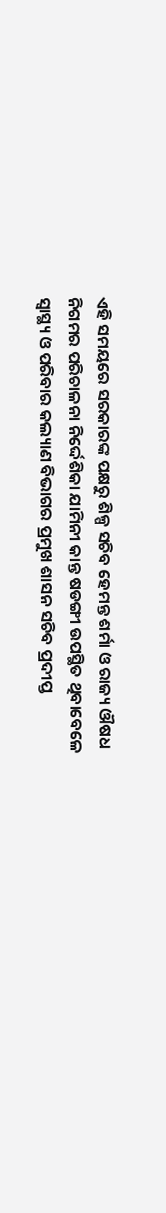ଏହି ସମୟରେ ସରକାରଙ୍କ ପକ୍ଷରୁ ଶିଳ୍ପ ସଚିବ ହେମନ୍ତ ଶର୍ମା ଓ ରାଜ୍ୟ ଔଷଧ ନିଗମର ପରିଚାଳନା ନିର୍ଦ୍ଦେଶିକା ଯାମିନୀ କାନ୍ତ ଷଡଙ୍ଗୀ ଉପସ୍ଥିତ ଥିବାବେଳେ ସ୍ବାସ୍ଥ୍ୟ ଓ ପରିବାର କଲ୍ୟାଣ ବିଭାଗର ପ୍ରମୁଖ ଶାସନ ସଚିବ ପ୍ରଦୀପ୍ତ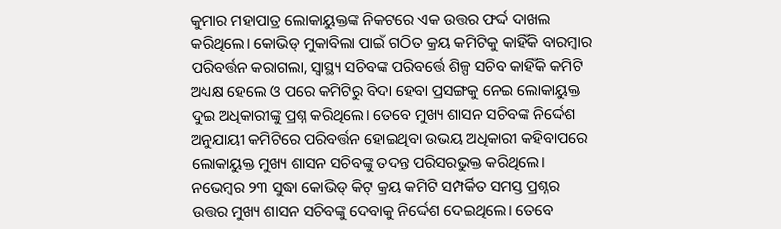କୁମାର ମହାପାତ୍ର ଲୋକାୟୁକ୍ତଙ୍କ ନିକଟରେ ଏକ ଉତ୍ତର ଫର୍ଦ୍ଦ ଦାଖଲ କରିଥିଲେ। କୋଭିଡ୍ ମୁକାବିଲା ପାଇଁ ଗଠିତ କ୍ରୟ କମିଟିକୁ କାହିଁକି ବାରମ୍ବାର ପରିବର୍ତ୍ତନ କରାଗଲା, ସ୍ବାସ୍ଥ୍ୟ ସଚିବଙ୍କ ପରିବର୍ତ୍ତେ ଶିଳ୍ପ ସଚିବ କାହିଁକି କମିଟି ଅଧ୍ୟକ୍ଷ ହେଲେ ଓ ପରେ କମିଟିରୁ ବିଦା ହେବା ପ୍ରସଙ୍ଗକୁ ନେଇ ଲୋକାୟୁକ୍ତ ଦୁଇ ଅଧିକାରୀଙ୍କୁ ପ୍ରଶ୍ନ କରିଥିଲେ। ତେବେ ମୁଖ୍ୟ ଶାସନ ସଚିବଙ୍କ ନିର୍ଦ୍ଦେଶ ଅନୁଯାୟୀ କମିଟିରେ ପରିବର୍ତ୍ତନ ହୋଇଥିବା ଉଭୟ ଅଧିକାରୀ କହିବାପରେ ଲୋକାୟୁକ୍ତ ମୁଖ୍ୟ ଶାସନ ସଚିବଙ୍କୁ ତଦନ୍ତ ପରିସରଭୁକ୍ତ କରିଥିଲେ। ନଭେମ୍ବର ୨୩ ସୁଦ୍ଧା କୋଭିଡ୍ କିଟ୍ କ୍ରୟ କମିଟି ସମ୍ପର୍କିତ ସମସ୍ତ ପ୍ରଶ୍ନର ଉତ୍ତର ମୁଖ୍ୟ ଶାସନ ସଚିବଙ୍କୁ ଦେବାକୁ ନିର୍ଦ୍ଦେଶ ଦେଇଥିଲେ। ତେବେ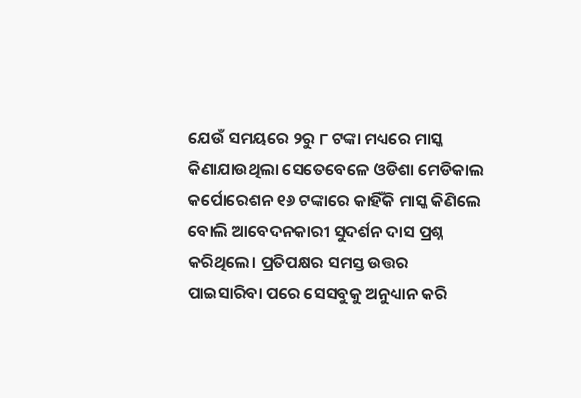ଯେଉଁ ସମୟରେ ୨ରୁ ୮ ଟଙ୍କା ମଧ୍ୟରେ ମାସ୍କ କିଣାଯାଉଥିଲା ସେତେବେଳେ ଓଡିଶା ମେଡିକାଲ କର୍ପୋରେଶନ ୧୬ ଟଙ୍କାରେ କାହିଁକି ମାସ୍କ କିଣିଲେ ବୋଲି ଆବେଦନକାରୀ ସୁଦର୍ଶନ ଦାସ ପ୍ରଶ୍ନ କରିଥିଲେ। ପ୍ରତିପକ୍ଷର ସମସ୍ତ ଉତ୍ତର ପାଇସାରିବା ପରେ ସେସବୁକୁ ଅନୁଧ୍ୟାନ କରି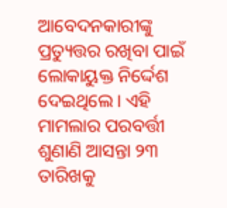ଆବେଦନକାରୀଙ୍କୁ ପ୍ରତ୍ୟୁତ୍ତର ରଖିବା ପାଇଁ ଲୋକାୟୁକ୍ତ ନିର୍ଦ୍ଦେଶ ଦେଇଥିଲେ। ଏହି ମାମଲାର ପରବର୍ତ୍ତୀ ଶୁଣାଣି ଆସନ୍ତା ୨୩ ତାରିଖକୁ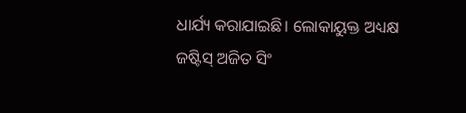ଧାର୍ଯ୍ୟ କରାଯାଇଛି। ଲୋକାୟୁକ୍ତ ଅଧ୍ୟକ୍ଷ ଜଷ୍ଟିସ୍ ଅଜିତ ସିଂ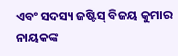ଏବଂ ସଦସ୍ୟ ଜଷ୍ଟିସ୍ ବିଜୟ କୁମାର ନାୟକଙ୍କ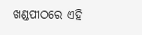ଖଣ୍ଡପୀଠରେ ଏହି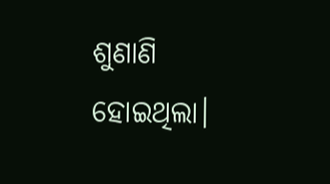ଶୁଣାଣି ହୋଇଥିଲା।